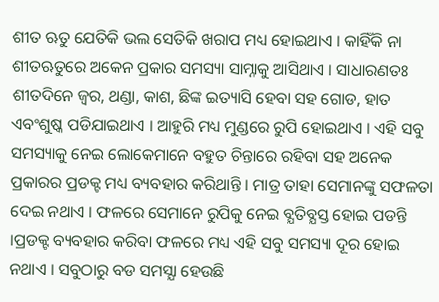ଶୀତ ଋତୁ ଯେତିକି ଭଲ ସେତିକି ଖରାପ ମଧ୍ୟ ହୋଇଥାଏ । କାହିଁକି ନା ଶୀତଋତୁରେ ଅକେନ ପ୍ରକାର ସମସ୍ୟା ସାମ୍ନାକୁ ଆସିଥାଏ । ସାଧାରଣତଃ ଶୀତଦିନେ ଜ୍ୱର, ଥଣ୍ଡା, କାଶ, ଛିଙ୍କ ଇତ୍ୟାସି ହେବା ସହ ଗୋଡ, ହାତ ଏବଂଶୁଷ୍କ ପଡିଯାଇଥାଏ । ଆହୁରି ମଧ୍ୟ ମୁଣ୍ଡରେ ରୁପି ହୋଇଥାଏ । ଏହି ସବୁ ସମସ୍ୟାକୁ ନେଇ ଲୋକେମାନେ ବହୁତ ଚିନ୍ତାରେ ରହିବା ସହ ଅନେକ ପ୍ରକାରର ପ୍ରଡକ୍ଟ ମଧ୍ୟ ବ୍ୟବହାର କରିଥାନ୍ତି । ମାତ୍ର ତାହା ସେମାନଙ୍କୁ ସଫଳତା ଦେଇ ନଥାଏ । ଫଳରେ ସେମାନେ ରୁପିକୁ ନେଇ ବ୍ଯତିବ୍ଯସ୍ତ ହୋଇ ପଡନ୍ତି ।ପ୍ରଡକ୍ଟ ବ୍ୟବହାର କରିବା ଫଳରେ ମଧ୍ୟ ଏହି ସବୁ ସମସ୍ୟା ଦୂର ହୋଇ ନଥାଏ । ସବୁଠାରୁ ବଡ ସମସ୍ଯା ହେଉଛି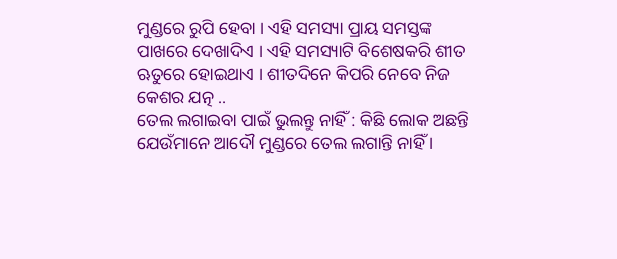ମୁଣ୍ଡରେ ରୁପି ହେବା । ଏହି ସମସ୍ୟା ପ୍ରାୟ ସମସ୍ତଙ୍କ ପାଖରେ ଦେଖାଦିଏ । ଏହି ସମସ୍ୟାଟି ବିଶେଷକରି ଶୀତ ଋତୁରେ ହୋଇଥାଏ । ଶୀତଦିନେ କିପରି ନେବେ ନିଜ କେଶର ଯତ୍ନ ..
ତେଲ ଲଗାଇବା ପାଇଁ ଭୁଲନ୍ତୁ ନାହିଁ : କିଛି ଲୋକ ଅଛନ୍ତି ଯେଉଁମାନେ ଆଦୌ ମୁଣ୍ଡରେ ତେଲ ଲଗାନ୍ତି ନାହିଁ ।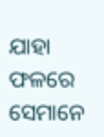ଯାହା ଫଳରେ ସେମାନେ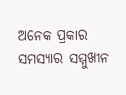ଅନେକ ପ୍ରକାର ସମସ୍ୟାର ସମ୍ମୁଖୀନ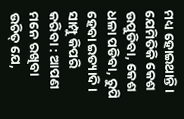ମଧ୍ୟ ହୋଇଥାନ୍ତି । ଯେମିତିକି କେଶ ଉପୁଡିବା, କେଶ ଧଳା ପଡିବା, ରୁପି ହେବା ଇତ୍ୟାଦି ।
ସାମ୍ପୁ କିପରି କରିବା : ଆପଣ ମନେ ରଖିବା ଉଚିତ୍ ଯେ,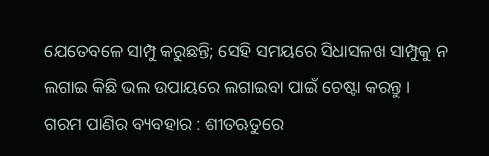ଯେତେବଳେ ସାମ୍ପୁ କରୁଛନ୍ତି; ସେହି ସମୟରେ ସିଧାସଳଖ ସାମ୍ପୁକୁ ନ ଲଗାଇ କିଛି ଭଲ ଉପାୟରେ ଲଗାଇବା ପାଇଁ ଚେଷ୍ଟା କରନ୍ତୁ ।
ଗରମ ପାଣିର ବ୍ୟବହାର : ଶୀତଋତୁରେ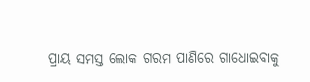ପ୍ରାୟ ସମସ୍ତ ଲୋକ ଗରମ ପାଣିରେ ଗାଧୋଇବାକୁ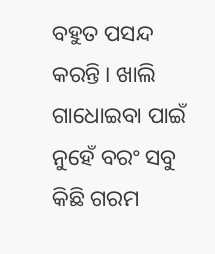ବହୁତ ପସନ୍ଦ କରନ୍ତି । ଖାଲି ଗାଧୋଇବା ପାଇଁ ନୁହେଁ ବରଂ ସବୁ କିଛି ଗରମ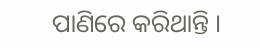ପାଣିରେ କରିଥାନ୍ତି ।